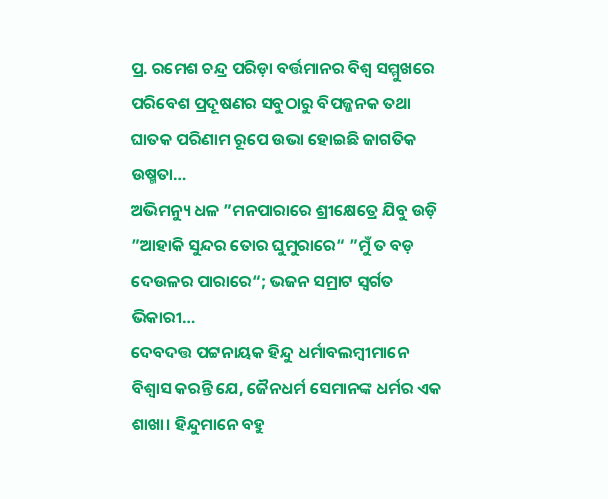ପ୍ର. ରମେଶ ଚନ୍ଦ୍ର ପରିଡ଼ା ବର୍ତ୍ତମାନର ବିଶ୍ୱ ସମ୍ମୁଖରେ ପରିବେଶ ପ୍ରଦୂଷଣର ସବୁଠାରୁ ବିପଜ୍ଜନକ ତଥା ଘାତକ ପରିଣାମ ରୂପେ ଉଭା ହୋଇଛି ଜାଗତିକ ଉଷ୍ମତା…
ଅଭିମନ୍ୟୁ ଧଳ ”ମନପାରାରେ ଶ୍ରୀକ୍ଷେତ୍ରେ ଯିବୁ ଉଡ଼ି ”ଆହାକି ସୁନ୍ଦର ତୋର ଘୁମୁରାରେ“ ”ମୁଁ ତ ବଡ଼ ଦେଉଳର ପାରାରେ“; ଭଜନ ସମ୍ରାଟ ସ୍ବର୍ଗତ ଭିକାରୀ…
ଦେବଦତ୍ତ ପଟ୍ଟନାୟକ ହିନ୍ଦୁ ଧର୍ମାବଲମ୍ବୀମାନେ ବିଶ୍ୱାସ କରନ୍ତି ଯେ, ଜୈନଧର୍ମ ସେମାନଙ୍କ ଧର୍ମର ଏକ ଶାଖା। ହିନ୍ଦୁମାନେ ବହୁ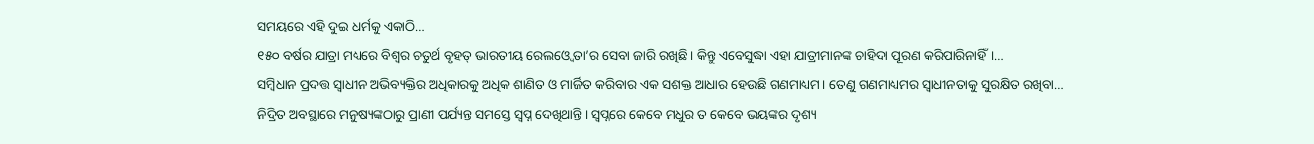ସମୟରେ ଏହି ଦୁଇ ଧର୍ମକୁ ଏକାଠି…
୧୫୦ ବର୍ଷର ଯାତ୍ରା ମଧ୍ୟରେ ବିଶ୍ୱର ଚତୁର୍ଥ ବୃହତ୍ ଭାରତୀୟ ରେଲଓ୍ବେ ତା’ର ସେବା ଜାରି ରଖିଛି। କିନ୍ତୁ ଏବେସୁଦ୍ଧା ଏହା ଯାତ୍ରୀମାନଙ୍କ ଚାହିଦା ପୂରଣ କରିପାରିନାହିଁ।…
ସମ୍ବିଧାନ ପ୍ରଦତ୍ତ ସ୍ୱାଧୀନ ଅଭିବ୍ୟକ୍ତିର ଅଧିକାରକୁ ଅଧିକ ଶାଣିତ ଓ ମାର୍ଜିତ କରିବାର ଏକ ସଶକ୍ତ ଆଧାର ହେଉଛି ଗଣମାଧ୍ୟମ। ତେଣୁ ଗଣମାଧ୍ୟମର ସ୍ୱାଧୀନତାକୁ ସୁରକ୍ଷିତ ରଖିବା…
ନିଦ୍ରିତ ଅବସ୍ଥାରେ ମନୁଷ୍ୟଙ୍କଠାରୁ ପ୍ରାଣୀ ପର୍ଯ୍ୟନ୍ତ ସମସ୍ତେ ସ୍ବପ୍ନ ଦେଖିଥାନ୍ତି। ସ୍ବପ୍ନରେ କେବେ ମଧୁର ତ କେବେ ଭୟଙ୍କର ଦୃଶ୍ୟ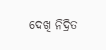ଦେଖି ନିଦ୍ରିତ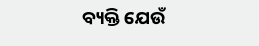ବ୍ୟକ୍ତି ଯେଉଁ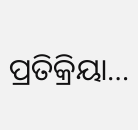ପ୍ରତିକ୍ରିୟା…